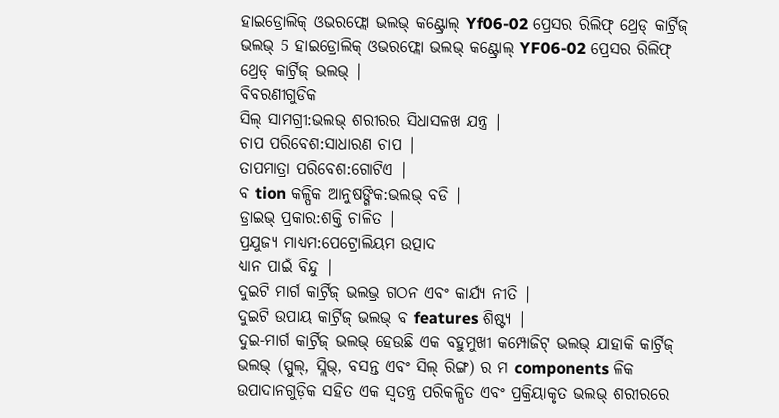ହାଇଡ୍ରୋଲିକ୍ ଓଭରଫ୍ଲୋ ଭଲଭ୍ କଣ୍ଟ୍ରୋଲ୍ Yf06-02 ପ୍ରେସର ରିଲିଫ୍ ଥ୍ରେଡ୍ କାର୍ଟ୍ରିଜ୍ ଭଲଭ୍ 5 ହାଇଡ୍ରୋଲିକ୍ ଓଭରଫ୍ଲୋ ଭଲଭ୍ କଣ୍ଟ୍ରୋଲ୍ YF06-02 ପ୍ରେସର ରିଲିଫ୍ ଥ୍ରେଡ୍ କାର୍ଟ୍ରିଜ୍ ଭଲଭ୍ |
ବିବରଣୀଗୁଡିକ
ସିଲ୍ ସାମଗ୍ରୀ:ଭଲଭ୍ ଶରୀରର ସିଧାସଳଖ ଯନ୍ତ୍ର |
ଚାପ ପରିବେଶ:ସାଧାରଣ ଚାପ |
ତାପମାତ୍ରା ପରିବେଶ:ଗୋଟିଏ |
ବ tion କଳ୍ପିକ ଆନୁଷଙ୍ଗିକ:ଭଲଭ୍ ବଡି |
ଡ୍ରାଇଭ୍ ପ୍ରକାର:ଶକ୍ତି ଚାଳିତ |
ପ୍ରଯୁଜ୍ୟ ମାଧ୍ୟମ:ପେଟ୍ରୋଲିୟମ ଉତ୍ପାଦ
ଧ୍ୟାନ ପାଇଁ ବିନ୍ଦୁ |
ଦୁଇଟି ମାର୍ଗ କାର୍ଟ୍ରିଜ୍ ଭଲଭ୍ର ଗଠନ ଏବଂ କାର୍ଯ୍ୟ ନୀତି |
ଦୁଇଟି ଉପାୟ କାର୍ଟ୍ରିଜ୍ ଭଲଭ୍ ବ features ଶିଷ୍ଟ୍ୟ |
ଦୁଇ-ମାର୍ଗ କାର୍ଟ୍ରିଜ୍ ଭଲଭ୍ ହେଉଛି ଏକ ବହୁମୁଖୀ କମ୍ପୋଜିଟ୍ ଭଲଭ୍ ଯାହାକି କାର୍ଟ୍ରିଜ୍ ଭଲଭ୍ (ସ୍ପୁଲ୍, ସ୍ଲିଭ୍, ବସନ୍ତ ଏବଂ ସିଲ୍ ରିଙ୍ଗ) ର ମ components ଳିକ ଉପାଦାନଗୁଡ଼ିକ ସହିତ ଏକ ସ୍ୱତନ୍ତ୍ର ପରିକଳ୍ପିତ ଏବଂ ପ୍ରକ୍ରିୟାକୃତ ଭଲଭ୍ ଶରୀରରେ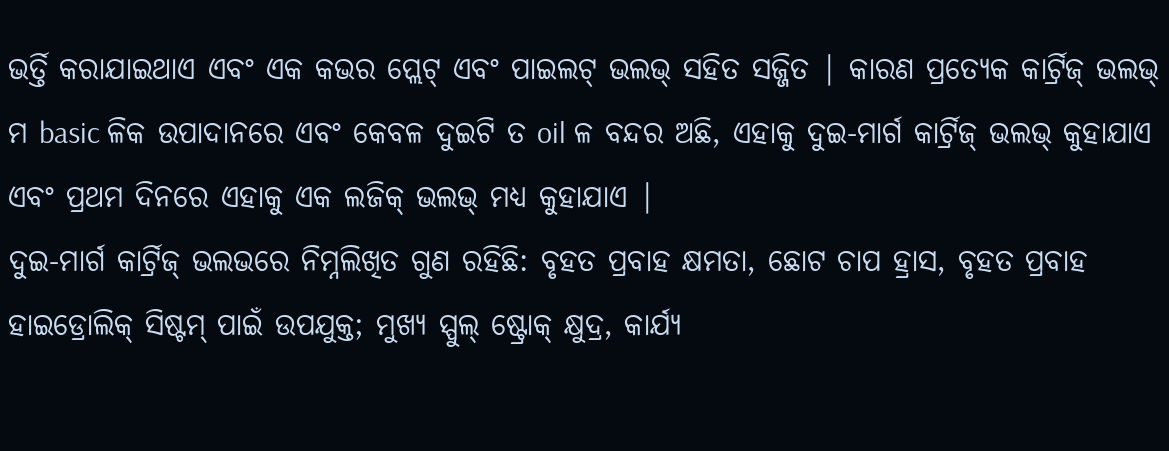ଭର୍ତ୍ତି କରାଯାଇଥାଏ ଏବଂ ଏକ କଭର ପ୍ଲେଟ୍ ଏବଂ ପାଇଲଟ୍ ଭଲଭ୍ ସହିତ ସଜ୍ଜିତ | କାରଣ ପ୍ରତ୍ୟେକ କାର୍ଟ୍ରିଜ୍ ଭଲଭ୍ ମ basic ଳିକ ଉପାଦାନରେ ଏବଂ କେବଳ ଦୁଇଟି ତ oil ଳ ବନ୍ଦର ଅଛି, ଏହାକୁ ଦୁଇ-ମାର୍ଗ କାର୍ଟ୍ରିଜ୍ ଭଲଭ୍ କୁହାଯାଏ ଏବଂ ପ୍ରଥମ ଦିନରେ ଏହାକୁ ଏକ ଲଜିକ୍ ଭଲଭ୍ ମଧ୍ୟ କୁହାଯାଏ |
ଦୁଇ-ମାର୍ଗ କାର୍ଟ୍ରିଜ୍ ଭଲଭରେ ନିମ୍ନଲିଖିତ ଗୁଣ ରହିଛି: ବୃହତ ପ୍ରବାହ କ୍ଷମତା, ଛୋଟ ଚାପ ହ୍ରାସ, ବୃହତ ପ୍ରବାହ ହାଇଡ୍ରୋଲିକ୍ ସିଷ୍ଟମ୍ ପାଇଁ ଉପଯୁକ୍ତ; ମୁଖ୍ୟ ସ୍ପୁଲ୍ ଷ୍ଟ୍ରୋକ୍ କ୍ଷୁଦ୍ର, କାର୍ଯ୍ୟ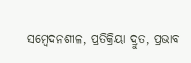ସମ୍ବେଦନଶୀଳ, ପ୍ରତିକ୍ରିୟା ଦ୍ରୁତ, ପ୍ରଭାବ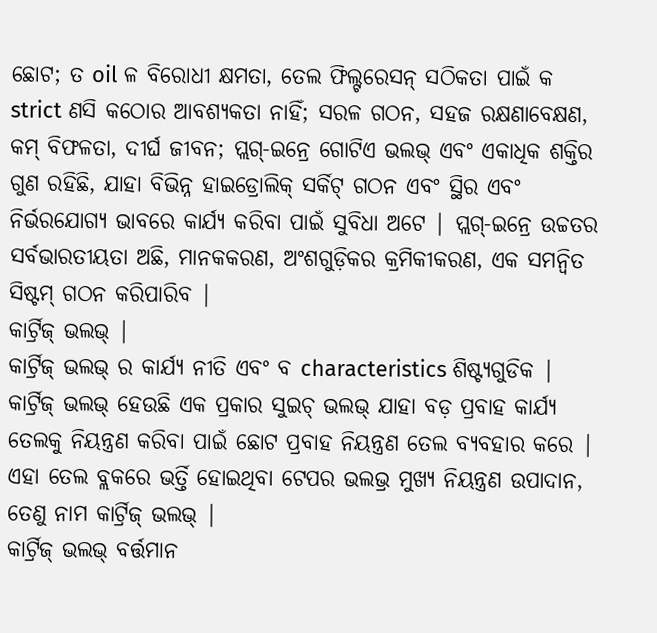ଛୋଟ; ତ oil ଳ ବିରୋଧୀ କ୍ଷମତା, ତେଲ ଫିଲ୍ଟରେସନ୍ ସଠିକତା ପାଇଁ କ strict ଣସି କଠୋର ଆବଶ୍ୟକତା ନାହିଁ; ସରଳ ଗଠନ, ସହଜ ରକ୍ଷଣାବେକ୍ଷଣ, କମ୍ ବିଫଳତା, ଦୀର୍ଘ ଜୀବନ; ପ୍ଲଗ୍-ଇନ୍ରେ ଗୋଟିଏ ଭଲଭ୍ ଏବଂ ଏକାଧିକ ଶକ୍ତିର ଗୁଣ ରହିଛି, ଯାହା ବିଭିନ୍ନ ହାଇଡ୍ରୋଲିକ୍ ସର୍କିଟ୍ ଗଠନ ଏବଂ ସ୍ଥିର ଏବଂ ନିର୍ଭରଯୋଗ୍ୟ ଭାବରେ କାର୍ଯ୍ୟ କରିବା ପାଇଁ ସୁବିଧା ଅଟେ | ପ୍ଲଗ୍-ଇନ୍ରେ ଉଚ୍ଚତର ସର୍ବଭାରତୀୟତା ଅଛି, ମାନକକରଣ, ଅଂଶଗୁଡ଼ିକର କ୍ରମିକୀକରଣ, ଏକ ସମନ୍ୱିତ ସିଷ୍ଟମ୍ ଗଠନ କରିପାରିବ |
କାର୍ଟ୍ରିଜ୍ ଭଲଭ୍ |
କାର୍ଟ୍ରିଜ୍ ଭଲଭ୍ ର କାର୍ଯ୍ୟ ନୀତି ଏବଂ ବ characteristics ଶିଷ୍ଟ୍ୟଗୁଡିକ |
କାର୍ଟ୍ରିଜ୍ ଭଲଭ୍ ହେଉଛି ଏକ ପ୍ରକାର ସୁଇଚ୍ ଭଲଭ୍ ଯାହା ବଡ଼ ପ୍ରବାହ କାର୍ଯ୍ୟ ତେଲକୁ ନିୟନ୍ତ୍ରଣ କରିବା ପାଇଁ ଛୋଟ ପ୍ରବାହ ନିୟନ୍ତ୍ରଣ ତେଲ ବ୍ୟବହାର କରେ | ଏହା ତେଲ ବ୍ଲକରେ ଭର୍ତ୍ତି ହୋଇଥିବା ଟେପର ଭଲଭ୍ର ମୁଖ୍ୟ ନିୟନ୍ତ୍ରଣ ଉପାଦାନ, ତେଣୁ ନାମ କାର୍ଟ୍ରିଜ୍ ଭଲଭ୍ |
କାର୍ଟ୍ରିଜ୍ ଭଲଭ୍ ବର୍ତ୍ତମାନ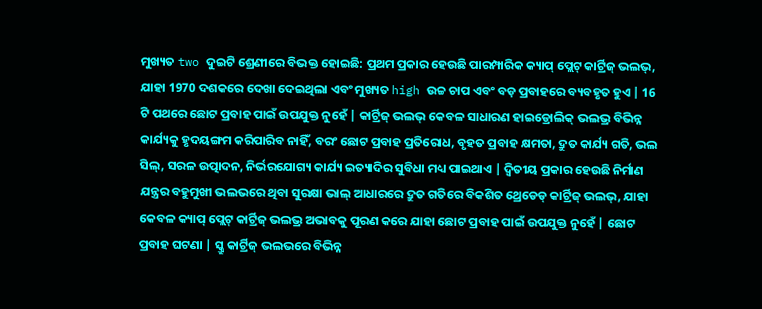ମୁଖ୍ୟତ two ଦୁଇଟି ଶ୍ରେଣୀରେ ବିଭକ୍ତ ହୋଇଛି: ପ୍ରଥମ ପ୍ରକାର ହେଉଛି ପାରମ୍ପାରିକ କ୍ୟାପ୍ ପ୍ଲେଟ୍ କାର୍ଟ୍ରିଜ୍ ଭଲଭ୍, ଯାହା 1970 ଦଶକରେ ଦେଖା ଦେଇଥିଲା ଏବଂ ମୁଖ୍ୟତ high ଉଚ୍ଚ ଚାପ ଏବଂ ବଡ଼ ପ୍ରବାହରେ ବ୍ୟବହୃତ ହୁଏ | 16 ଟି ପଥରେ ଛୋଟ ପ୍ରବାହ ପାଇଁ ଉପଯୁକ୍ତ ନୁହେଁ | କାର୍ଟ୍ରିଜ୍ ଭଲଭ୍ କେବଳ ସାଧାରଣ ହାଇଡ୍ରୋଲିକ୍ ଭଲଭ୍ର ବିଭିନ୍ନ କାର୍ଯ୍ୟକୁ ହୃଦୟଙ୍ଗମ କରିପାରିବ ନାହିଁ, ବରଂ ଛୋଟ ପ୍ରବାହ ପ୍ରତିରୋଧ, ବୃହତ ପ୍ରବାହ କ୍ଷମତା, ଦ୍ରୁତ କାର୍ଯ୍ୟ ଗତି, ଭଲ ସିଲ୍, ସରଳ ଉତ୍ପାଦନ, ନିର୍ଭରଯୋଗ୍ୟ କାର୍ଯ୍ୟ ଇତ୍ୟାଦିର ସୁବିଧା ମଧ୍ୟ ପାଇଥାଏ | ଦ୍ୱିତୀୟ ପ୍ରକାର ହେଉଛି ନିର୍ମାଣ ଯନ୍ତ୍ରର ବହୁମୁଖୀ ଭଲଭରେ ଥିବା ସୁରକ୍ଷା ଭାଲ୍ ଆଧାରରେ ଦ୍ରୁତ ଗତିରେ ବିକଶିତ ଥ୍ରେଡେଡ୍ କାର୍ଟ୍ରିଜ୍ ଭଲଭ୍, ଯାହା କେବଳ କ୍ୟାପ୍ ପ୍ଲେଟ୍ କାର୍ଟ୍ରିଜ୍ ଭଲଭ୍ର ଅଭାବକୁ ପୂରଣ କରେ ଯାହା ଛୋଟ ପ୍ରବାହ ପାଇଁ ଉପଯୁକ୍ତ ନୁହେଁ | ଛୋଟ ପ୍ରବାହ ଘଟଣା | ସ୍କ୍ରୁ କାର୍ଟ୍ରିଜ୍ ଭଲଭରେ ବିଭିନ୍ନ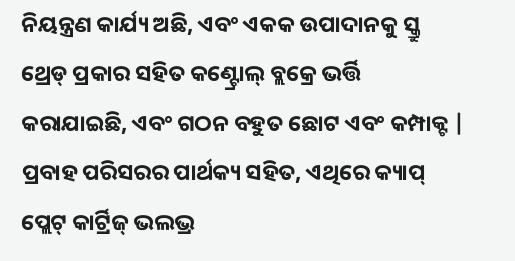ନିୟନ୍ତ୍ରଣ କାର୍ଯ୍ୟ ଅଛି, ଏବଂ ଏକକ ଉପାଦାନକୁ ସ୍କ୍ରୁ ଥ୍ରେଡ୍ ପ୍ରକାର ସହିତ କଣ୍ଟ୍ରୋଲ୍ ବ୍ଲକ୍ରେ ଭର୍ତ୍ତି କରାଯାଇଛି, ଏବଂ ଗଠନ ବହୁତ ଛୋଟ ଏବଂ କମ୍ପାକ୍ଟ | ପ୍ରବାହ ପରିସରର ପାର୍ଥକ୍ୟ ସହିତ, ଏଥିରେ କ୍ୟାପ୍ ପ୍ଲେଟ୍ କାର୍ଟ୍ରିଜ୍ ଭଲଭ୍ର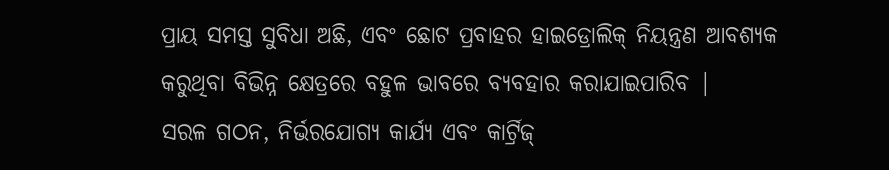ପ୍ରାୟ ସମସ୍ତ ସୁବିଧା ଅଛି, ଏବଂ ଛୋଟ ପ୍ରବାହର ହାଇଡ୍ରୋଲିକ୍ ନିୟନ୍ତ୍ରଣ ଆବଶ୍ୟକ କରୁଥିବା ବିଭିନ୍ନ କ୍ଷେତ୍ରରେ ବହୁଳ ଭାବରେ ବ୍ୟବହାର କରାଯାଇପାରିବ |
ସରଳ ଗଠନ, ନିର୍ଭରଯୋଗ୍ୟ କାର୍ଯ୍ୟ ଏବଂ କାର୍ଟ୍ରିଜ୍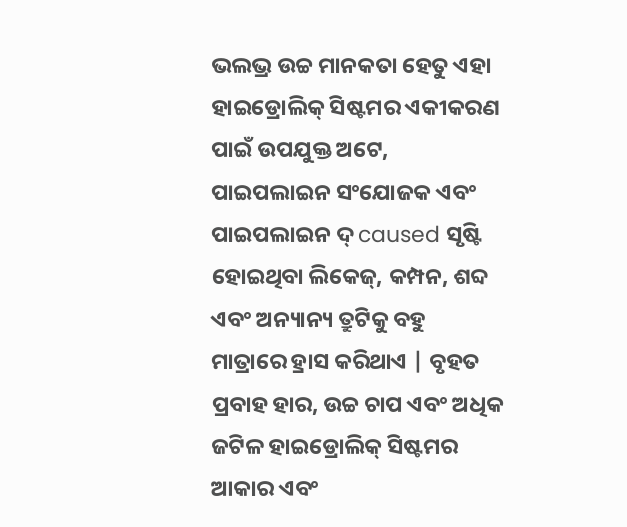ଭଲଭ୍ର ଉଚ୍ଚ ମାନକତା ହେତୁ ଏହା ହାଇଡ୍ରୋଲିକ୍ ସିଷ୍ଟମର ଏକୀକରଣ ପାଇଁ ଉପଯୁକ୍ତ ଅଟେ, ପାଇପଲାଇନ ସଂଯୋଜକ ଏବଂ ପାଇପଲାଇନ ଦ୍ caused ସୃଷ୍ଟି ହୋଇଥିବା ଲିକେଜ୍, କମ୍ପନ, ଶବ୍ଦ ଏବଂ ଅନ୍ୟାନ୍ୟ ତ୍ରୁଟିକୁ ବହୁ ମାତ୍ରାରେ ହ୍ରାସ କରିଥାଏ | ବୃହତ ପ୍ରବାହ ହାର, ଉଚ୍ଚ ଚାପ ଏବଂ ଅଧିକ ଜଟିଳ ହାଇଡ୍ରୋଲିକ୍ ସିଷ୍ଟମର ଆକାର ଏବଂ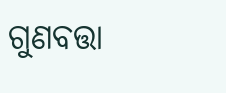ଗୁଣବତ୍ତା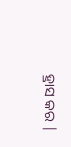ହ୍ରାସ କର |